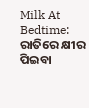Milk At Bedtime: ରାତିରେ କ୍ଷୀର ପିଇବା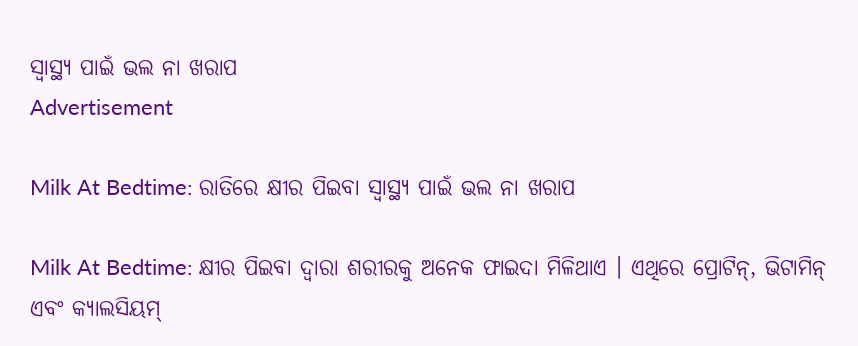ସ୍ବାସ୍ଥ୍ୟ ପାଇଁ ଭଲ ନା ଖରାପ
Advertisement

Milk At Bedtime: ରାତିରେ କ୍ଷୀର ପିଇବା ସ୍ବାସ୍ଥ୍ୟ ପାଇଁ ଭଲ ନା ଖରାପ

Milk At Bedtime: କ୍ଷୀର ପିଇବା ଦ୍ବାରା ଶରୀରକୁ ଅନେକ ଫାଇଦା ମିଳିଥାଏ । ଏଥିରେ ପ୍ରୋଟିନ୍, ଭିଟାମିନ୍ ଏବଂ କ୍ୟାଲସିୟମ୍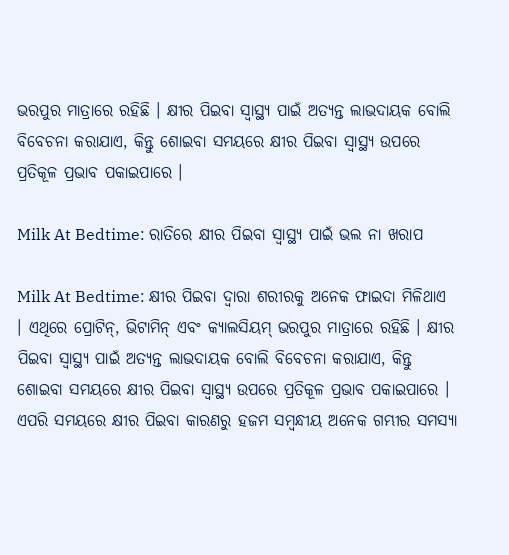ଭରପୁର ମାତ୍ରାରେ ରହିଛି । କ୍ଷୀର ପିଇବା ସ୍ୱାସ୍ଥ୍ୟ ପାଇଁ ଅତ୍ୟନ୍ତ ଲାଭଦାୟକ ବୋଲି ବିବେଚନା କରାଯାଏ, କିନ୍ତୁ ଶୋଇବା ସମୟରେ କ୍ଷୀର ପିଇବା ସ୍ୱାସ୍ଥ୍ୟ ଉପରେ ପ୍ରତିକୂଳ ପ୍ରଭାବ ପକାଇପାରେ ।

Milk At Bedtime: ରାତିରେ କ୍ଷୀର ପିଇବା ସ୍ବାସ୍ଥ୍ୟ ପାଇଁ ଭଲ ନା ଖରାପ

Milk At Bedtime: କ୍ଷୀର ପିଇବା ଦ୍ବାରା ଶରୀରକୁ ଅନେକ ଫାଇଦା ମିଳିଥାଏ । ଏଥିରେ ପ୍ରୋଟିନ୍, ଭିଟାମିନ୍ ଏବଂ କ୍ୟାଲସିୟମ୍ ଭରପୁର ମାତ୍ରାରେ ରହିଛି । କ୍ଷୀର ପିଇବା ସ୍ୱାସ୍ଥ୍ୟ ପାଇଁ ଅତ୍ୟନ୍ତ ଲାଭଦାୟକ ବୋଲି ବିବେଚନା କରାଯାଏ, କିନ୍ତୁ ଶୋଇବା ସମୟରେ କ୍ଷୀର ପିଇବା ସ୍ୱାସ୍ଥ୍ୟ ଉପରେ ପ୍ରତିକୂଳ ପ୍ରଭାବ ପକାଇପାରେ । ଏପରି ସମୟରେ କ୍ଷୀର ପିଇବା କାରଣରୁ ହଜମ ସମ୍ବନ୍ଧୀୟ ଅନେକ ଗମ୍ଭୀର ସମସ୍ୟା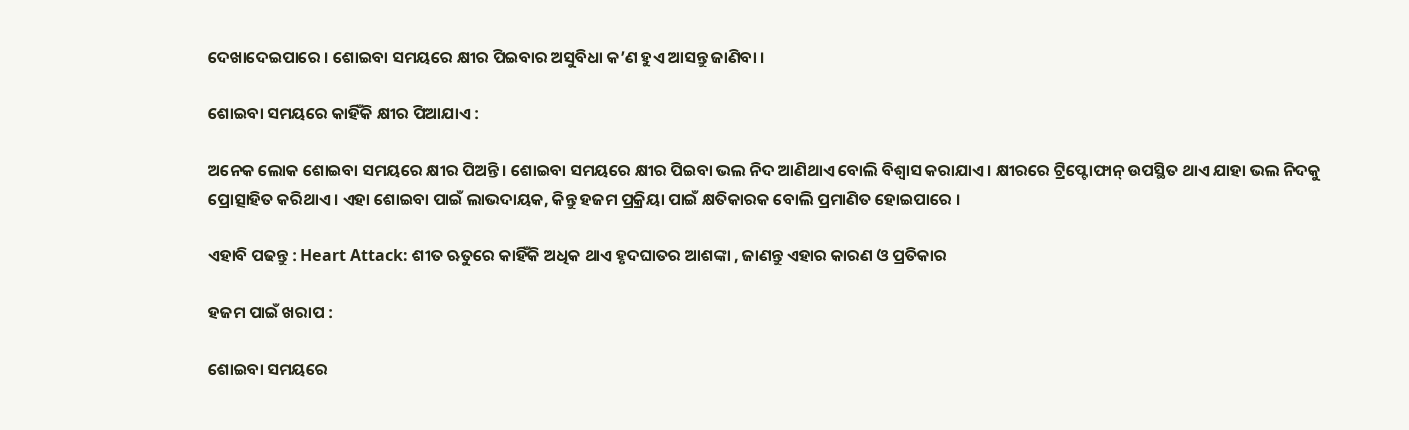ଦେଖାଦେଇପାରେ । ଶୋଇବା ସମୟରେ କ୍ଷୀର ପିଇବାର ଅସୁବିଧା କ’ଣ ହୁଏ ଆସନ୍ତୁ ଜାଣିବା ।

ଶୋଇବା ସମୟରେ କାହିଁକି କ୍ଷୀର ପିଆଯାଏ :

ଅନେକ ଲୋକ ଶୋଇବା ସମୟରେ କ୍ଷୀର ପିଅନ୍ତି । ଶୋଇବା ସମୟରେ କ୍ଷୀର ପିଇବା ଭଲ ନିଦ ଆଣିଥାଏ ବୋଲି ବିଶ୍ୱାସ କରାଯାଏ । କ୍ଷୀରରେ ଟ୍ରିପ୍ଟୋଫାନ୍ ଉପସ୍ଥିତ ଥାଏ ଯାହା ଭଲ ନିଦକୁ ପ୍ରୋତ୍ସାହିତ କରିଥାଏ । ଏହା ଶୋଇବା ପାଇଁ ଲାଭଦାୟକ, କିନ୍ତୁ ହଜମ ପ୍ରକ୍ରିୟା ପାଇଁ କ୍ଷତିକାରକ ବୋଲି ପ୍ରମାଣିତ ହୋଇପାରେ ।

ଏହାବି ପଢନ୍ତୁ : Heart Attack: ଶୀତ ଋତୁରେ କାହିଁକି ଅଧିକ ଥାଏ ହୃଦଘାତର ଆଶଙ୍କା , ଜାଣନ୍ତୁ ଏହାର କାରଣ ଓ ପ୍ରତିକାର

ହଜମ ପାଇଁ ଖରାପ :

ଶୋଇବା ସମୟରେ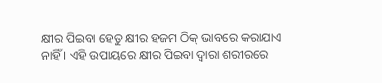କ୍ଷୀର ପିଇବା ହେତୁ କ୍ଷୀର ହଜମ ଠିକ୍ ଭାବରେ କରାଯାଏ ନାହିଁ । ଏହି ଉପାୟରେ କ୍ଷୀର ପିଇବା ଦ୍ୱାରା ଶରୀରରେ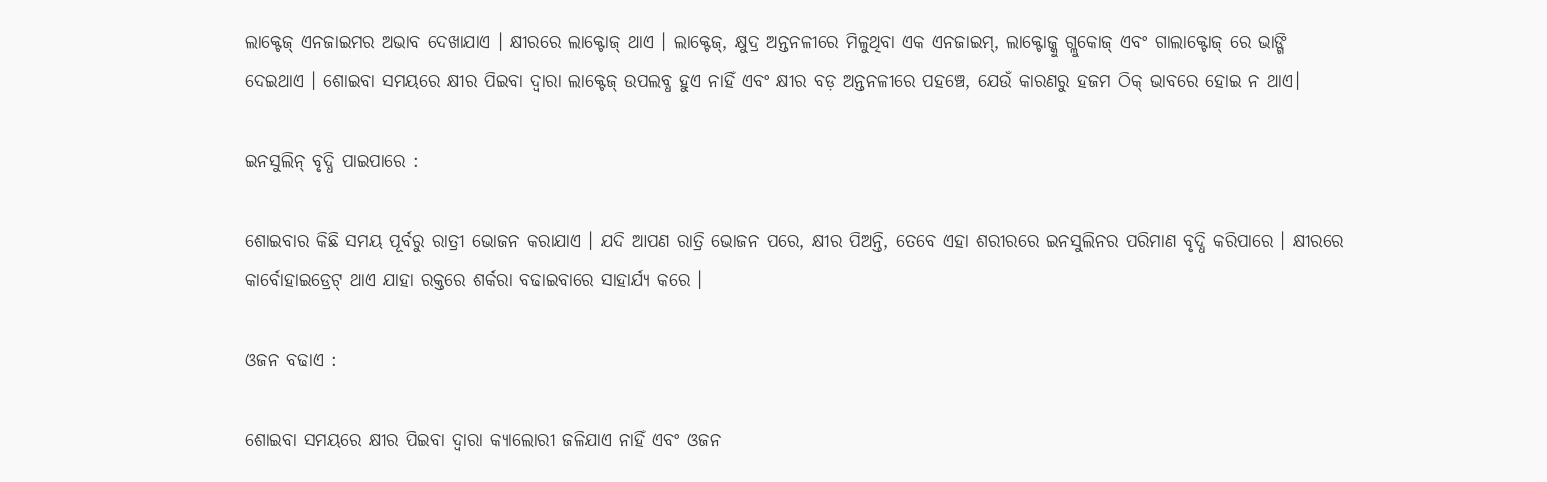ଲାକ୍ଟେଜ୍ ଏନଜାଇମର ଅଭାବ ଦେଖାଯାଏ । କ୍ଷୀରରେ ଲାକ୍ଟୋଜ୍ ଥାଏ । ଲାକ୍ଟେଜ୍, କ୍ଷୁଦ୍ର ଅନ୍ତନଳୀରେ ମିଳୁଥିବା ଏକ ଏନଜାଇମ୍, ଲାକ୍ଟୋଜ୍କୁ ଗ୍ଲୁକୋଜ୍ ଏବଂ ଗାଲାକ୍ଟୋଜ୍ ରେ ଭାଙ୍ଗି ଦେଇଥାଏ । ଶୋଇବା ସମୟରେ କ୍ଷୀର ପିଇବା ଦ୍ୱାରା ଲାକ୍ଟେଜ୍ ଉପଲବ୍ଧ ହୁଏ ନାହିଁ ଏବଂ କ୍ଷୀର ବଡ଼ ଅନ୍ତନଳୀରେ ପହଞ୍ଚେ, ଯେଉଁ କାରଣରୁ ହଜମ ଠିକ୍ ଭାବରେ ହୋଇ ନ ଥାଏ।

ଇନସୁଲିନ୍ ବୃଦ୍ଧି ପାଇପାରେ :

ଶୋଇବାର କିଛି ସମୟ ପୂର୍ବରୁ ରାତ୍ରୀ ଭୋଜନ କରାଯାଏ । ଯଦି ଆପଣ ରାତ୍ରି ଭୋଜନ ପରେ, କ୍ଷୀର ପିଅନ୍ତି, ତେବେ ଏହା ଶରୀରରେ ଇନସୁଲିନର ପରିମାଣ ବୃଦ୍ଧି କରିପାରେ । କ୍ଷୀରରେ କାର୍ବୋହାଇଡ୍ରେଟ୍ ଥାଏ ଯାହା ରକ୍ତରେ ଶର୍କରା ବଢାଇବାରେ ସାହାର୍ଯ୍ୟ କରେ ।

ଓଜନ ବଢାଏ :

ଶୋଇବା ସମୟରେ କ୍ଷୀର ପିଇବା ଦ୍ୱାରା କ୍ୟାଲୋରୀ ଜଳିଯାଏ ନାହିଁ ଏବଂ ଓଜନ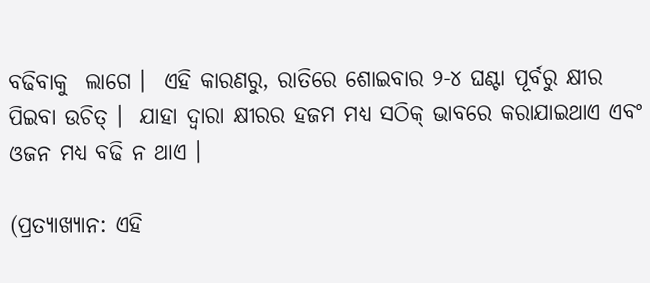ବଢିବାକୁ  ଲାଗେ ।  ଏହି କାରଣରୁ, ରାତିରେ ଶୋଇବାର ୨-୪ ଘଣ୍ଟା ପୂର୍ବରୁ କ୍ଷୀର ପିଇବା ଉଚିତ୍ ।  ଯାହା ଦ୍ବାରା କ୍ଷୀରର ହଜମ ମଧ୍ୟ ସଠିକ୍ ଭାବରେ କରାଯାଇଥାଏ ଏବଂ ଓଜନ ମଧ୍ୟ ବଢି ନ ଥାଏ ।

(ପ୍ରତ୍ୟାଖ୍ୟାନ: ଏହି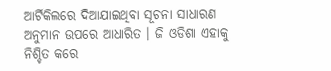ଆର୍ଟିକିଲରେ ଦିଆଯାଇଥିବା ସୂଚନା ସାଧାରଣ ଅନୁମାନ ଉପରେ ଆଧାରିତ । ଜି ଓଡିଶା ଏହାକୁ ନିଶ୍ଚିତ କରେ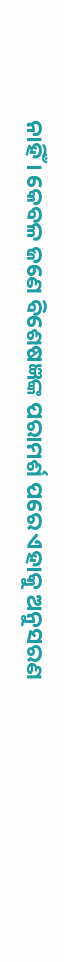ନାହିଁ । କେବଳ ଜଣେ ବିଶେଷଜ୍ଞଙ୍କ ପରାମର୍ଶ ପରେ ଏହାକୁ ଅନୁସରଣ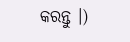କରନ୍ତୁ ।)